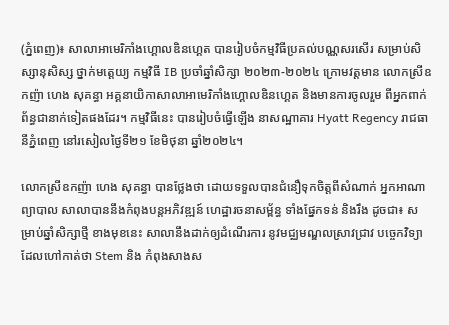(ភ្នំពេញ)៖ សាលាអាមេរិកាំងហ្គោលឌិនហ្គេត បានរៀបចំកម្មវិធីប្រគល់បណ្ណសរសើរ សម្រាប់សិស្សានុសិស្ស ថ្នាក់មត្តេយ្យ កម្មវិធី IB ប្រចាំឆ្នាំសិក្សា ២០២៣-២០២៤ ក្រោមវត្ដមាន លោកស្រីឧកញ៉ា ហេង សុគន្ធា អគ្គនាយិកាសាលាអាមេរិកាំងហ្គោលឌិនហ្គេត និងមានការចូលរួម ពីអ្នកពាក់ព័ន្ធជានាក់ទៀតផងដែរ។ កម្មវិធីនេះ បានរៀបចំធ្វើឡើង នាសណ្ឋាគារ Hyatt Regency រាជធានីភ្នំពេញ នៅរសៀលថ្ងៃទី២១ ខែមិថុនា ឆ្នាំ២០២៤។

លោកស្រីឧកញ៉ា ហេង សុគន្ធា បានថ្លែងថា ដោយទទួលបានជំនឿទុកចិត្តពីសំណាក់ អ្នកអាណាព្យាបាល សាលាបាននឹងកំពុងបន្តអភិវឌ្ឍន៍ ហេដ្ឋារចនាសម្ព័ន្ធ ទាំងផ្នែកទន់ និងរឹង ដូចជា៖ សម្រាប់ឆ្នាំសិក្សាថ្មី ខាងមុខនេះ សាលានឹងដាក់ឲ្យដំណើរការ នូវមជ្ឈមណ្ឌលស្រាវជ្រាវ បច្ចេកវិទ្យា ដែលហៅកាត់ថា Stem និង កំពុងសាងស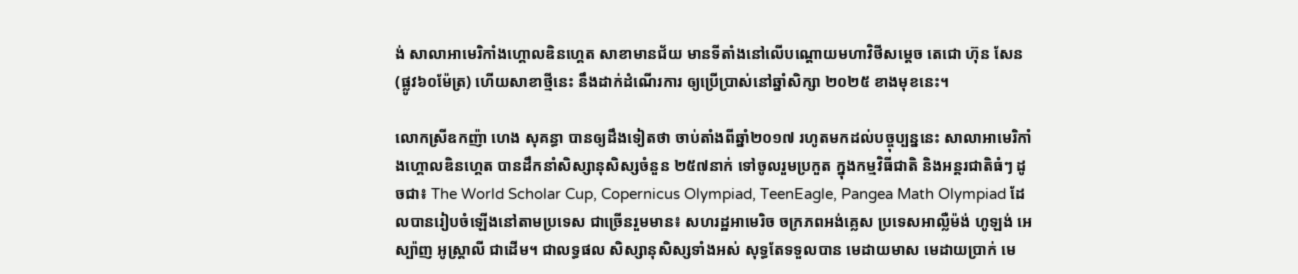ង់ សាលាអាមេរិកាំងហ្គោលឌិនហ្គេត សាខាមានជ័យ មានទីតាំងនៅលើបណ្តោយមហាវិថីសម្តេច តេជោ ហ៊ុន សែន (ផ្លូវ៦០ម៉ែត្រ) ហើយសាខាថ្មីនេះ នឹងដាក់ដំណើរការ ឲ្យប្រើប្រាស់នៅឆ្នាំសិក្សា ២០២៥ ខាងមុខនេះ។

លោកស្រីឧកញ៉ា ហេង សុគន្ធា បានឲ្យដឹងទៀតថា ចាប់តាំងពីឆ្នាំ២០១៧ រហូតមកដល់បច្ចុប្បន្ននេះ សាលាអាមេរិកាំងហ្គោលឌិនហ្គេត បានដឹកនាំសិស្សានុសិស្សចំនួន ២៥៧នាក់ ទៅចូលរួមប្រកួត ក្នុងកម្មវិធីជាតិ និងអន្តរជាតិធំៗ ដូចជា៖ The World Scholar Cup, Copernicus Olympiad, TeenEagle, Pangea Math Olympiad ដែលបានរៀបចំឡើងនៅតាមប្រទេស ជាច្រើនរួមមាន៖ សហរដ្ឋអាមេរិច ចក្រភពអង់គ្លេស ប្រទេសអាល្លឺម៉ង់ ហូឡង់ អេស្ប៉ាញ អូស្ត្រាលី ជាដើម។ ជាលទ្ធផល សិស្សានុសិស្សទាំងអស់ សុទ្ធតែទទួលបាន មេដាយមាស មេដាយប្រាក់ មេ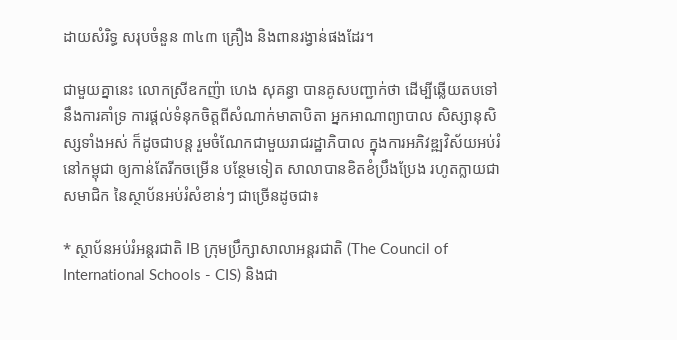ដាយសំរិទ្ធ សរុបចំនួន ៣៤៣ គ្រឿង និងពានរង្វាន់ផងដែរ។

ជាមួយគ្នានេះ លោកស្រីឧកញ៉ា ហេង សុគន្ធា បានគូសបញ្ជាក់ថា ដើម្បីឆ្លើយតបទៅនឹងការគាំទ្រ ការផ្តល់ទំនុកចិត្តពីសំណាក់មាតាបិតា អ្នកអាណាព្យាបាល សិស្សានុសិស្សទាំងអស់ ក៏ដូចជាបន្ត រួមចំណែកជាមួយរាជរដ្ឋាភិបាល ក្នុងការអភិវឌ្ឍវិស័យអប់រំនៅកម្ពុជា ឲ្យកាន់តែរីកចម្រើន បន្ថែមទៀត សាលាបានខិតខំប្រឹងប្រែង រហូតក្លាយជាសមាជិក នៃស្ថាប័នអប់រំសំខាន់ៗ ជាច្រើនដូចជា៖

* ស្ថាប័នអប់រំអន្តរជាតិ IB ក្រុមប្រឹក្សាសាលាអន្តរជាតិ (The Council of International Schools - CIS) និងជា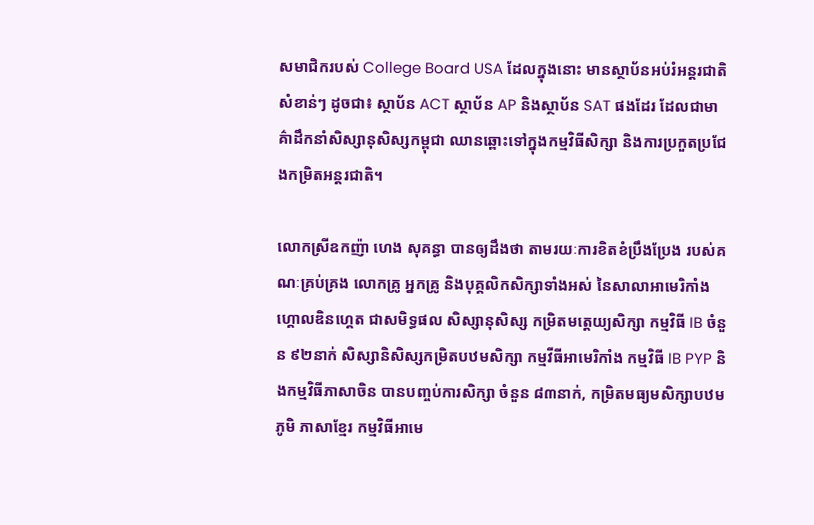សមាជិករបស់ College Board USA ដែលក្នុងនោះ មានស្ថាប័នអប់រំអន្តរជាតិសំខាន់ៗ ដូចជា៖ ស្ថាប័ន ACT ស្ថាប័ន AP និងស្ថាប័ន SAT ផងដែរ ដែលជាមាគ៌ាដឹកនាំសិស្សានុសិស្សកម្ពុជា ឈានឆ្ពោះទៅក្នុងកម្មវិធីសិក្សា និងការប្រកួតប្រជែងកម្រិតអន្តរជាតិ។

លោកស្រីឧកញ៉ា ហេង សុគន្ធា បានឲ្យដឹងថា តាមរយៈការខិតខំប្រឹងប្រែង របស់គណៈគ្រប់គ្រង លោកគ្រូ អ្នកគ្រូ និងបុគ្គលិកសិក្សាទាំងអស់ នៃសាលាអាមេរិកាំងហ្គោលឌិនហ្គេត ជាសមិទ្ធផល សិស្សានុសិស្ស កម្រិតមត្តេយ្យសិក្សា កម្មវិធី IB ចំនួន ៩២នាក់ សិស្សានិសិស្សកម្រិតបឋមសិក្សា កម្មវីធីអាមេរិកាំង កម្មវិធី IB PYP និងកម្មវិធីភាសាចិន បានបញ្ចប់ការសិក្សា ចំនួន ៨៣នាក់, កម្រិតមធ្យមសិក្សាបឋមភូមិ ភាសាខ្មែរ កម្មវិធីអាមេ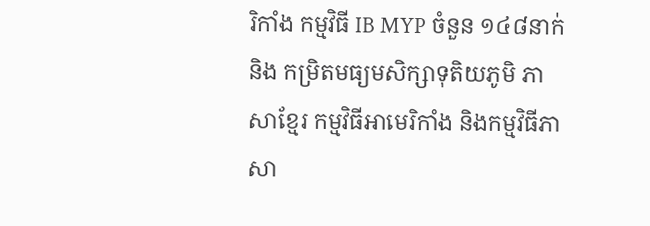រិកាំង កម្មវិធី IB MYP ចំនួន ១៤៨នាក់ និង កម្រិតមធ្យមសិក្សាទុតិយភូមិ ភាសាខ្មែរ កម្មវិធីអាមេរិកាំង និងកម្មវិធីភាសា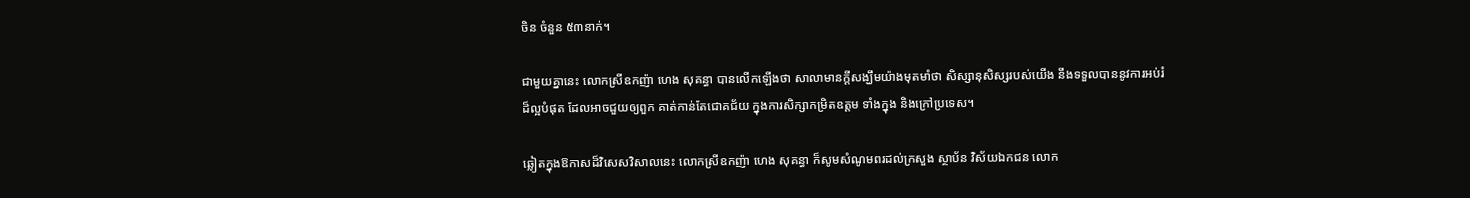ចិន ចំនួន ៥៣នាក់។

ជាមួយគ្នានេះ លោកស្រីឧកញ៉ា ហេង សុគន្ធា បានលើកឡើងថា សាលាមានក្តីសង្ឃឹមយ៉ាងមុតមាំថា សិស្សានុសិស្សរបស់យើង នឹងទទួលបាននូវការអប់រំដ៏ល្អបំផុត ដែលអាចជួយឲ្យពួក គាត់កាន់តែជោគជ័យ ក្នុងការសិក្សាកម្រិតឧត្តម ទាំងក្នុង និងក្រៅប្រទេស។

ឆ្លៀតក្នុងឱកាសដ៏វិសេសវិសាលនេះ លោកស្រីឧកញ៉ា ហេង សុគន្ធា ក៏សូមសំណូមពរដល់ក្រសួង ស្ថាប័ន វិស័យឯកជន លោក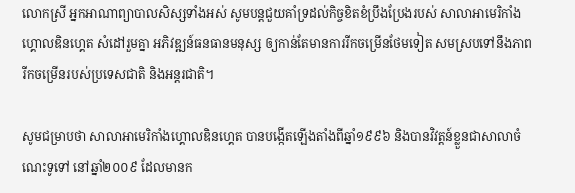លោកស្រី អ្នកអាណាព្យាបាលសិស្សទាំងអស់ សូមបន្តជួយគាំទ្រដល់កិច្ចខិតខំប្រឹងប្រែងរបស់ សាលាអាមេរិកាំងហ្គោលឌិនហ្គេត សំដៅរួមគ្នា អភិវឌ្ឍន៍ធនធានមនុស្ស ឲ្យកាន់តែមានការរីកចម្រើនថែមទៀត សមស្របទៅនឹងភាពរីកចម្រើនរបស់ប្រទេសជាតិ និងអន្តរជាតិ។

សូមជម្រាបថា សាលាអាមេរិកាំងហ្គោលឌិនហ្គេត បានបង្កើតឡើងតាំងពីឆ្នាំ១៩៩៦ និងបានវិវត្តន៍ខ្លួនជាសាលាចំណេះទូទៅ នៅឆ្នាំ២០០៩ ដែលមានក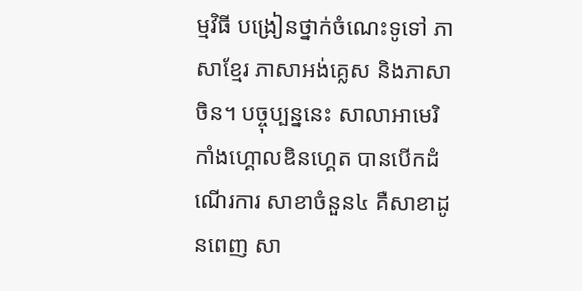ម្មវិធី បង្រៀនថ្នាក់ចំណេះទូទៅ ភាសាខ្មែរ ភាសាអង់គ្លេស និងភាសាចិន។ បច្ចុប្បន្ននេះ សាលាអាមេរិកាំងហ្គោលឌិនហ្គេត បានបើកដំណើរការ សាខាចំនួន៤ គឺសាខាដូនពេញ សា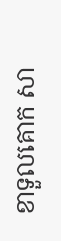ខាទួលគោក សា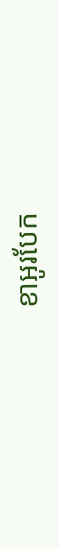ខាអូរបែក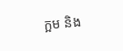ក្អម និង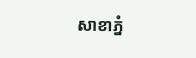សាខាភ្នំ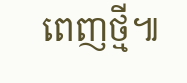ពេញថ្មី៕